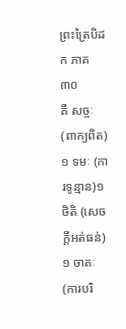ព្រះត្រៃបិដក ភាគ ៣០
គឺ សច្ចៈ (ពាក្យពិត)១ ទមៈ (ការទូន្មាន)១ ថិតិ (សេចក្តីអត់ធន់)១ ចាគៈ (ការបរិ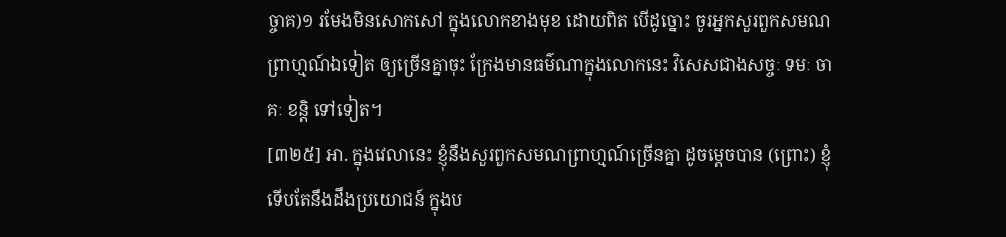ច្ចាគ)១ រមែងមិនសោកសៅ ក្នុងលោកខាងមុខ ដោយពិត បើដូច្នោះ ចូរអ្នកសួរពួកសមណព្រាហ្មណ៍ឯទៀត ឲ្យច្រើនគ្នាចុះ ក្រែងមានធម៌ណាក្នុងលោកនេះ វិសេសជាងសច្ចៈ ទមៈ ចាគៈ ខន្តិ ទៅទៀត។
[៣២៥] អា. ក្នុងវេលានេះ ខ្ញុំនឹងសួរពួកសមណព្រាហ្មណ៍ច្រើនគ្នា ដូចម្តេចបាន (ព្រោះ) ខ្ញុំទើបតែនឹងដឹងប្រយោជន៍ ក្នុងប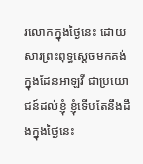រលោកក្នុងថ្ងៃនេះ ដោយសារព្រះពុទ្ធស្តេចមកគង់ ក្នុងដែនអាឡវី ជាប្រយោជន៍ដល់ខ្ញុំ ខ្ញុំទើបតែនឹងដឹងក្នុងថ្ងៃនេះ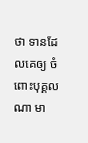ថា ទានដែលគេឲ្យ ចំពោះបុគ្គលណា មា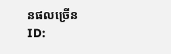នផលច្រើន
ID: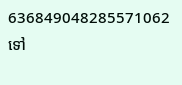636849048285571062
ទៅ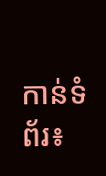កាន់ទំព័រ៖